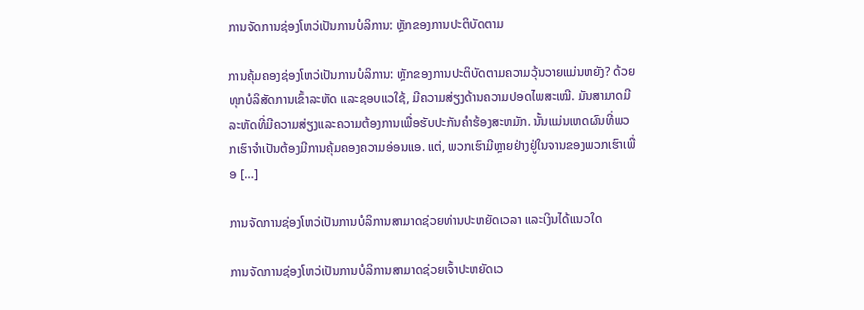ການຈັດການຊ່ອງໂຫວ່ເປັນການບໍລິການ: ຫຼັກຂອງການປະຕິບັດຕາມ

ການຄຸ້ມຄອງຊ່ອງໂຫວ່ເປັນການບໍລິການ: ຫຼັກຂອງການປະຕິບັດຕາມຄວາມວຸ້ນວາຍແມ່ນຫຍັງ? ດ້ວຍທຸກບໍລິສັດການເຂົ້າລະຫັດ ແລະຊອບແວໃຊ້, ມີຄວາມສ່ຽງດ້ານຄວາມປອດໄພສະເໝີ. ມັນສາມາດມີລະຫັດທີ່ມີຄວາມສ່ຽງແລະຄວາມຕ້ອງການເພື່ອຮັບປະກັນຄໍາຮ້ອງສະຫມັກ. ນັ້ນແມ່ນເຫດຜົນທີ່ພວກເຮົາຈໍາເປັນຕ້ອງມີການຄຸ້ມຄອງຄວາມອ່ອນແອ. ແຕ່, ພວກເຮົາມີຫຼາຍຢ່າງຢູ່ໃນຈານຂອງພວກເຮົາເພື່ອ […]

ການຈັດການຊ່ອງໂຫວ່ເປັນການບໍລິການສາມາດຊ່ວຍທ່ານປະຫຍັດເວລາ ແລະເງິນໄດ້ແນວໃດ

ການຈັດການຊ່ອງໂຫວ່ເປັນການບໍລິການສາມາດຊ່ວຍເຈົ້າປະຫຍັດເວ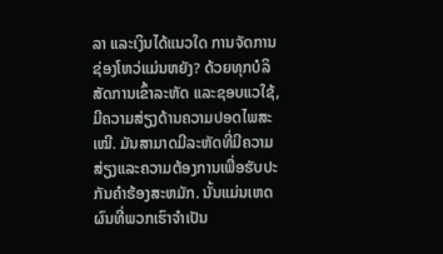ລາ ແລະເງິນໄດ້ແນວໃດ ການຈັດການຊ່ອງໂຫວ່ແມ່ນຫຍັງ? ດ້ວຍທຸກບໍລິສັດການເຂົ້າລະຫັດ ແລະຊອບແວໃຊ້, ມີຄວາມສ່ຽງດ້ານຄວາມປອດໄພສະເໝີ. ມັນສາມາດມີລະຫັດທີ່ມີຄວາມສ່ຽງແລະຄວາມຕ້ອງການເພື່ອຮັບປະກັນຄໍາຮ້ອງສະຫມັກ. ນັ້ນແມ່ນເຫດຜົນທີ່ພວກເຮົາຈໍາເປັນ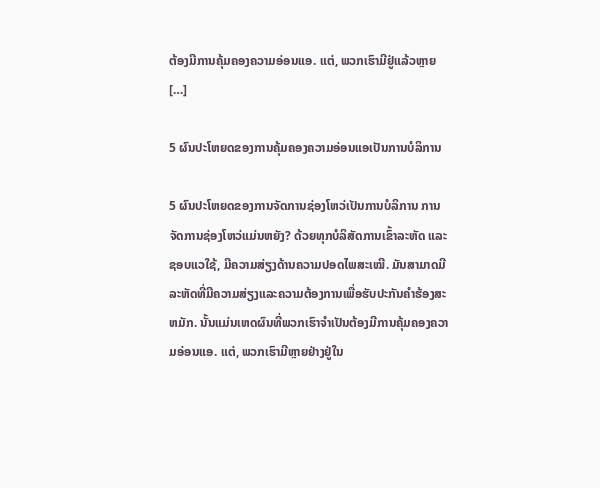ຕ້ອງມີການຄຸ້ມຄອງຄວາມອ່ອນແອ. ແຕ່, ພວກເຮົາມີຢູ່ແລ້ວຫຼາຍ […]

5 ຜົນປະໂຫຍດຂອງການຄຸ້ມຄອງຄວາມອ່ອນແອເປັນການບໍລິການ

5 ຜົນປະໂຫຍດຂອງການຈັດການຊ່ອງໂຫວ່ເປັນການບໍລິການ ການຈັດການຊ່ອງໂຫວ່ແມ່ນຫຍັງ? ດ້ວຍທຸກບໍລິສັດການເຂົ້າລະຫັດ ແລະຊອບແວໃຊ້, ມີຄວາມສ່ຽງດ້ານຄວາມປອດໄພສະເໝີ. ມັນສາມາດມີລະຫັດທີ່ມີຄວາມສ່ຽງແລະຄວາມຕ້ອງການເພື່ອຮັບປະກັນຄໍາຮ້ອງສະຫມັກ. ນັ້ນແມ່ນເຫດຜົນທີ່ພວກເຮົາຈໍາເປັນຕ້ອງມີການຄຸ້ມຄອງຄວາມອ່ອນແອ. ແຕ່, ພວກເຮົາມີຫຼາຍຢ່າງຢູ່ໃນ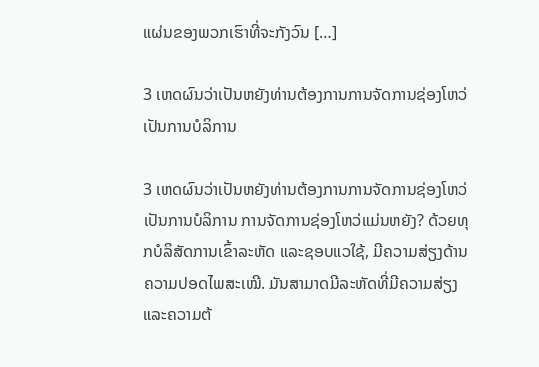ແຜ່ນຂອງພວກເຮົາທີ່ຈະກັງວົນ […]

3 ເຫດຜົນວ່າເປັນຫຍັງທ່ານຕ້ອງການການຈັດການຊ່ອງໂຫວ່ເປັນການບໍລິການ

3 ເຫດຜົນວ່າເປັນຫຍັງທ່ານຕ້ອງການການຈັດການຊ່ອງໂຫວ່ເປັນການບໍລິການ ການຈັດການຊ່ອງໂຫວ່ແມ່ນຫຍັງ? ດ້ວຍທຸກບໍລິສັດການເຂົ້າລະຫັດ ແລະຊອບແວໃຊ້, ມີຄວາມສ່ຽງດ້ານຄວາມປອດໄພສະເໝີ. ມັນສາມາດມີລະຫັດທີ່ມີຄວາມສ່ຽງແລະຄວາມຕ້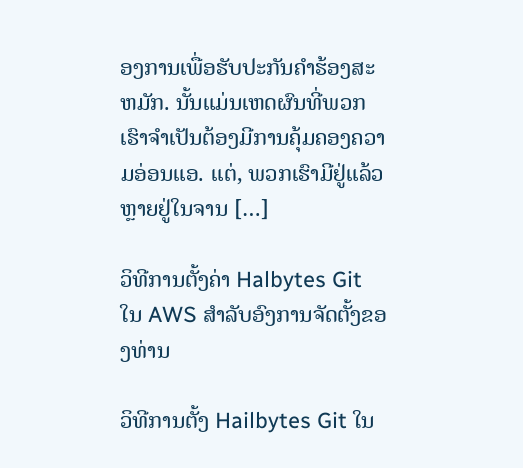ອງການເພື່ອຮັບປະກັນຄໍາຮ້ອງສະຫມັກ. ນັ້ນແມ່ນເຫດຜົນທີ່ພວກເຮົາຈໍາເປັນຕ້ອງມີການຄຸ້ມຄອງຄວາມອ່ອນແອ. ແຕ່, ພວກເຮົາມີຢູ່ແລ້ວຫຼາຍຢູ່ໃນຈານ […]

ວິທີການຕັ້ງຄ່າ Halbytes Git ໃນ AWS ສໍາລັບອົງການຈັດຕັ້ງຂອງທ່ານ

ວິທີການຕັ້ງ Hailbytes Git ໃນ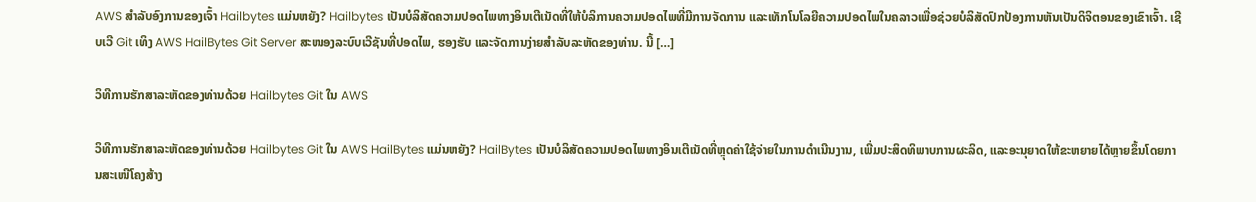AWS ສໍາລັບອົງການຂອງເຈົ້າ Hailbytes ແມ່ນຫຍັງ? Hailbytes ເປັນບໍລິສັດຄວາມປອດໄພທາງອິນເຕີເນັດທີ່ໃຫ້ບໍລິການຄວາມປອດໄພທີ່ມີການຈັດການ ແລະເທັກໂນໂລຍີຄວາມປອດໄພໃນຄລາວເພື່ອຊ່ວຍບໍລິສັດປົກປ້ອງການຫັນເປັນດິຈິຕອນຂອງເຂົາເຈົ້າ. ເຊີບເວີ Git ເທິງ AWS HailBytes Git Server ສະໜອງລະບົບເວີຊັນທີ່ປອດໄພ, ຮອງຮັບ ແລະຈັດການງ່າຍສຳລັບລະຫັດຂອງທ່ານ. ນີ້ […]

ວິທີການຮັກສາລະຫັດຂອງທ່ານດ້ວຍ Hailbytes Git ໃນ AWS

ວິທີການຮັກສາລະຫັດຂອງທ່ານດ້ວຍ Hailbytes Git ໃນ AWS HailBytes ແມ່ນຫຍັງ? HailBytes ເປັນບໍລິສັດຄວາມປອດໄພທາງອິນເຕີເນັດທີ່ຫຼຸດຄ່າໃຊ້ຈ່າຍໃນການດໍາເນີນງານ, ເພີ່ມປະສິດທິພາບການຜະລິດ, ແລະອະນຸຍາດໃຫ້ຂະຫຍາຍໄດ້ຫຼາຍຂຶ້ນໂດຍການສະເໜີໂຄງສ້າງ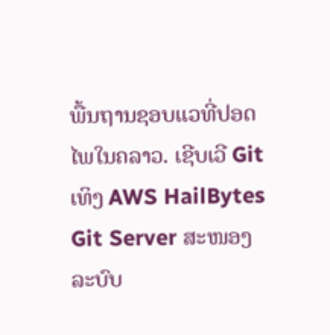ພື້ນຖານຊອບແວທີ່ປອດໄພໃນຄລາວ. ເຊີບເວີ Git ເທິງ AWS HailBytes Git Server ສະໜອງລະບົບ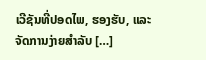ເວີຊັນທີ່ປອດໄພ, ຮອງຮັບ, ແລະຈັດການງ່າຍສຳລັບ […]